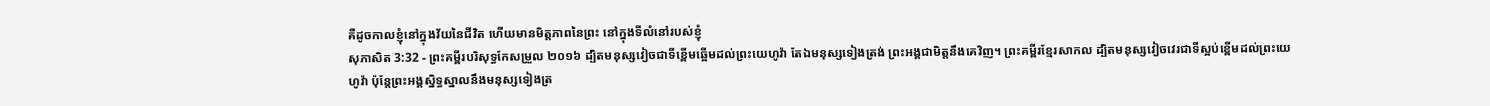គឺដូចកាលខ្ញុំនៅក្នុងវ័យនៃជីវិត ហើយមានមិត្តភាពនៃព្រះ នៅក្នុងទីលំនៅរបស់ខ្ញុំ
សុភាសិត 3:32 - ព្រះគម្ពីរបរិសុទ្ធកែសម្រួល ២០១៦ ដ្បិតមនុស្សវៀចជាទីខ្ពើមឆ្អើមដល់ព្រះយេហូវ៉ា តែឯមនុស្សទៀងត្រង់ ព្រះអង្គជាមិត្តនឹងគេវិញ។ ព្រះគម្ពីរខ្មែរសាកល ដ្បិតមនុស្សវៀចវេរជាទីស្អប់ខ្ពើមដល់ព្រះយេហូវ៉ា ប៉ុន្តែព្រះអង្គស្និទ្ធស្នាលនឹងមនុស្សទៀងត្រ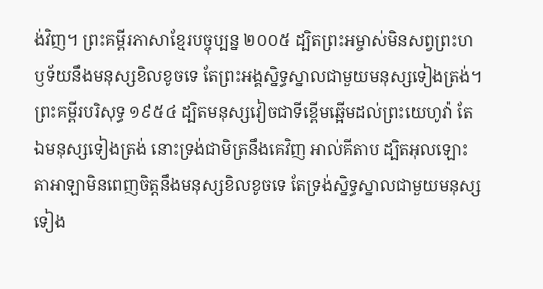ង់វិញ។ ព្រះគម្ពីរភាសាខ្មែរបច្ចុប្បន្ន ២០០៥ ដ្បិតព្រះអម្ចាស់មិនសព្វព្រះហឫទ័យនឹងមនុស្សខិលខូចទេ តែព្រះអង្គស្និទ្ធស្នាលជាមួយមនុស្សទៀងត្រង់។ ព្រះគម្ពីរបរិសុទ្ធ ១៩៥៤ ដ្បិតមនុស្សវៀចជាទីខ្ពើមឆ្អើមដល់ព្រះយេហូវ៉ា តែឯមនុស្សទៀងត្រង់ នោះទ្រង់ជាមិត្រនឹងគេវិញ អាល់គីតាប ដ្បិតអុលឡោះតាអាឡាមិនពេញចិត្តនឹងមនុស្សខិលខូចទេ តែទ្រង់ស្និទ្ធស្នាលជាមួយមនុស្សទៀង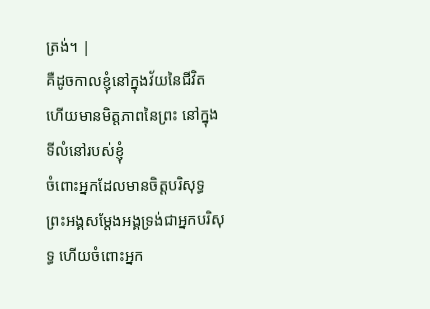ត្រង់។ |
គឺដូចកាលខ្ញុំនៅក្នុងវ័យនៃជីវិត ហើយមានមិត្តភាពនៃព្រះ នៅក្នុងទីលំនៅរបស់ខ្ញុំ
ចំពោះអ្នកដែលមានចិត្តបរិសុទ្ធ ព្រះអង្គសម្ដែងអង្គទ្រង់ជាអ្នកបរិសុទ្ធ ហើយចំពោះអ្នក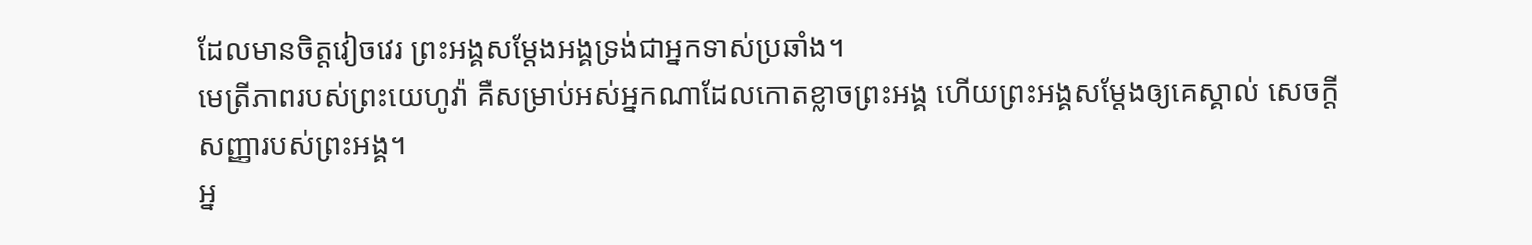ដែលមានចិត្តវៀចវេរ ព្រះអង្គសម្ដែងអង្គទ្រង់ជាអ្នកទាស់ប្រឆាំង។
មេត្រីភាពរបស់ព្រះយេហូវ៉ា គឺសម្រាប់អស់អ្នកណាដែលកោតខ្លាចព្រះអង្គ ហើយព្រះអង្គសម្ដែងឲ្យគេស្គាល់ សេចក្ដីសញ្ញារបស់ព្រះអង្គ។
អ្ន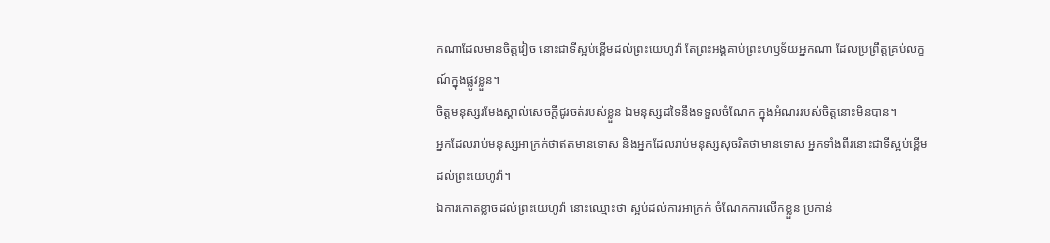កណាដែលមានចិត្តវៀច នោះជាទីស្អប់ខ្ពើមដល់ព្រះយេហូវ៉ា តែព្រះអង្គគាប់ព្រះហឫទ័យអ្នកណា ដែលប្រព្រឹត្តគ្រប់លក្ខណ៍ក្នុងផ្លូវខ្លួន។
ចិត្តមនុស្សរមែងស្គាល់សេចក្ដីជូរចត់របស់ខ្លួន ឯមនុស្សដទៃនឹងទទួលចំណែក ក្នុងអំណររបស់ចិត្តនោះមិនបាន។
អ្នកដែលរាប់មនុស្សអាក្រក់ថាឥតមានទោស និងអ្នកដែលរាប់មនុស្សសុចរិតថាមានទោស អ្នកទាំងពីរនោះជាទីស្អប់ខ្ពើមដល់ព្រះយេហូវ៉ា។
ឯការកោតខ្លាចដល់ព្រះយេហូវ៉ា នោះឈ្មោះថា ស្អប់ដល់ការអាក្រក់ ចំណែកការលើកខ្លួន ប្រកាន់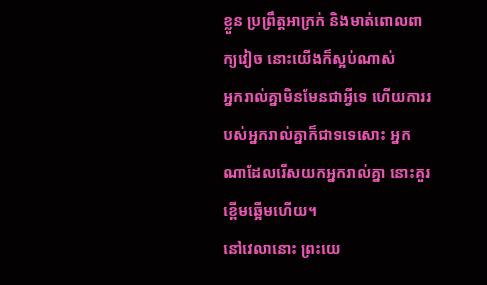ខ្លួន ប្រព្រឹត្តអាក្រក់ និងមាត់ពោលពាក្យវៀច នោះយើងក៏ស្អប់ណាស់
អ្នករាល់គ្នាមិនមែនជាអ្វីទេ ហើយការរបស់អ្នករាល់គ្នាក៏ជាទទេសោះ អ្នកណាដែលរើសយកអ្នករាល់គ្នា នោះគួរខ្ពើមឆ្អើមហើយ។
នៅវេលានោះ ព្រះយេ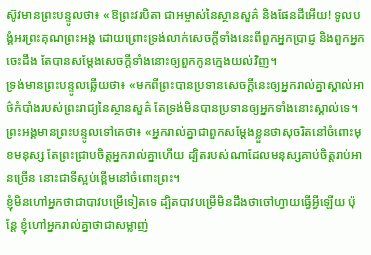ស៊ូវមានព្រះបន្ទូលថា៖ «ឱព្រះវរបិតា ជាអម្ចាស់នៃស្ថានសួគ៌ និងផែនដីអើយ! ទូលបង្គំអរព្រះគុណព្រះអង្គ ដោយព្រោះទ្រង់លាក់សេចក្តីទាំងនេះពីពួកអ្នកប្រាជ្ញ និងពួកអ្នកចេះដឹង តែបានសម្តែងសេចក្ដីទាំងនោះឲ្យពួកកូនក្មេងយល់វិញ។
ទ្រង់មានព្រះបន្ទូលឆ្លើយថា៖ «មកពីព្រះបានប្រទានសេចក្ដីនេះឲ្យអ្នករាល់គ្នាស្គាល់អាថ៌កំបាំងរបស់ព្រះរាជ្យនៃស្ថានសួគ៌ តែទ្រង់មិនបានប្រទានឲ្យអ្នកទាំងនោះស្គាល់ទេ។
ព្រះអង្គមានព្រះបន្ទូលទៅគេថា៖ «អ្នករាល់គ្នាជាពួកសម្តែងខ្លួនថាសុចរិតនៅចំពោះមុខមនុស្ស តែព្រះជ្រាបចិត្តអ្នករាល់គ្នាហើយ ដ្បិតរបស់ណាដែលមនុស្សគាប់ចិត្តរាប់អានច្រើន នោះជាទីស្អប់ខ្ពើមនៅចំពោះព្រះ។
ខ្ញុំមិនហៅអ្នកថាជាបាវបម្រើទៀតទេ ដ្បិតបាវបម្រើមិនដឹងថាចៅហ្វាយធ្វើអ្វីឡើយ ប៉ុន្តែ ខ្ញុំហៅអ្នករាល់គ្នាថាជាសម្លាញ់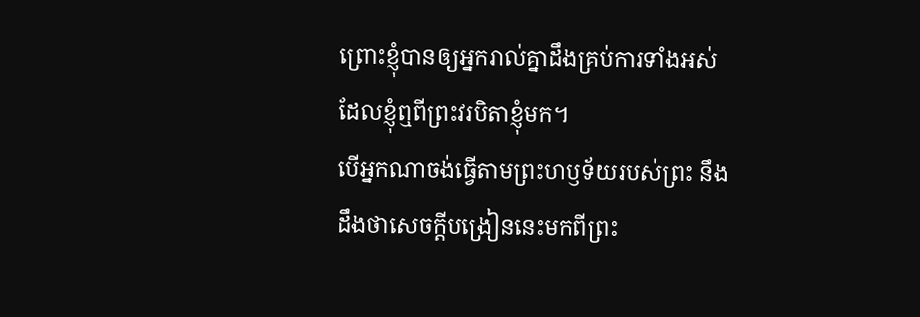ព្រោះខ្ញុំបានឲ្យអ្នករាល់គ្នាដឹងគ្រប់ការទាំងអស់ ដែលខ្ញុំឮពីព្រះវរបិតាខ្ញុំមក។
បើអ្នកណាចង់ធ្វើតាមព្រះហឫទ័យរបស់ព្រះ នឹងដឹងថាសេចក្តីបង្រៀននេះមកពីព្រះ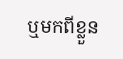ឬមកពីខ្លួន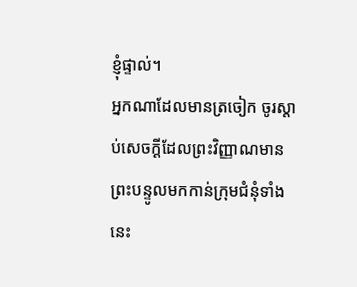ខ្ញុំផ្ទាល់។
អ្នកណាដែលមានត្រចៀក ចូរស្តាប់សេចក្ដីដែលព្រះវិញ្ញាណមានព្រះបន្ទូលមកកាន់ក្រុមជំនុំទាំងនេះ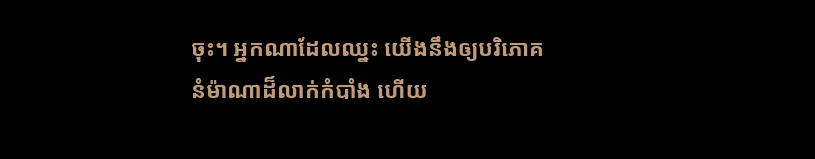ចុះ។ អ្នកណាដែលឈ្នះ យើងនឹងឲ្យបរិភោគនំម៉ាណាដ៏លាក់កំបាំង ហើយ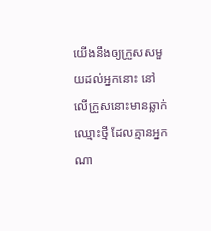យើងនឹងឲ្យក្រួសសមួយដល់អ្នកនោះ នៅលើក្រួសនោះមានឆ្លាក់ឈ្មោះថ្មី ដែលគ្មានអ្នកណា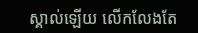ស្គាល់ឡើយ លើកលែងតែ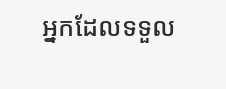អ្នកដែលទទួល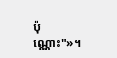ប៉ុណ្ណោះ"»។